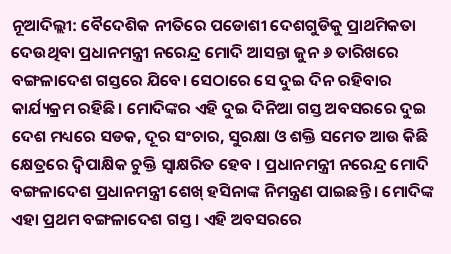ନୂଆଦିଲ୍ଲୀ: ବୈଦେଶିକ ନୀତିରେ ପଡୋଶୀ ଦେଶଗୁଡିକୁ ପ୍ରାଥମିକତା ଦେଉଥିବା ପ୍ରଧାନମନ୍ତ୍ରୀ ନରେନ୍ଦ୍ର ମୋଦି ଆସନ୍ତା ଜୁନ ୬ ତାରିଖରେ ବଙ୍ଗଳାଦେଶ ଗସ୍ତରେ ଯିବେ। ସେଠାରେ ସେ ଦୁଇ ଦିନ ରହିବାର କାର୍ଯ୍ୟକ୍ରମ ରହିଛି। ମୋଦିଙ୍କର ଏହି ଦୁଇ ଦିନିଆ ଗସ୍ତ ଅବସରରେ ଦୁଇ ଦେଶ ମଧ୍ୟରେ ସଡକ, ଦୂର ସଂଚାର, ସୁରକ୍ଷା ଓ ଶକ୍ତି ସମେତ ଆଉ କିଛି କ୍ଷେତ୍ରରେ ଦ୍ୱିପାକ୍ଷିକ ଚୁକ୍ତି ସ୍ୱାକ୍ଷରିତ ହେବ । ପ୍ରଧାନମନ୍ତ୍ରୀ ନରେନ୍ଦ୍ର ମୋଦି ବଙ୍ଗଳାଦେଶ ପ୍ରଧାନମନ୍ତ୍ରୀ ଶେଖ୍ ହସିନାଙ୍କ ନିମନ୍ତ୍ରଣ ପାଇଛନ୍ତି । ମୋଦିଙ୍କ ଏହା ପ୍ରଥମ ବଙ୍ଗଳାଦେଶ ଗସ୍ତ। ଏହି ଅବସରରେ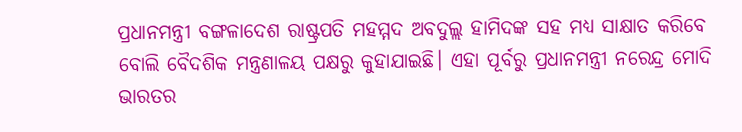ପ୍ରଧାନମନ୍ତ୍ରୀ ବଙ୍ଗଳାଦେଶ ରାଷ୍ଟ୍ରପତି ମହମ୍ମଦ ଅବଦୁଲ୍ଲ ହାମିଦଙ୍କ ସହ ମଧ୍ୟ ସାକ୍ଷାତ କରିବେ ବୋଲି ବୈଦଶିକ ମନ୍ତ୍ରଣାଳୟ ପକ୍ଷରୁ କୁହାଯାଇଛି। ଏହା ପୂର୍ବରୁ ପ୍ରଧାନମନ୍ତ୍ରୀ ନରେନ୍ଦ୍ର ମୋଦି ଭାରତର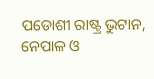ପଡୋଶୀ ରାଷ୍ଟ୍ର ଭୁଟାନ, ନେପାଳ ଓ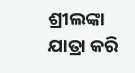ଶ୍ରୀଲଙ୍କା ଯାତ୍ରା କରି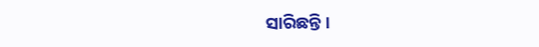ସାରିଛନ୍ତି ।